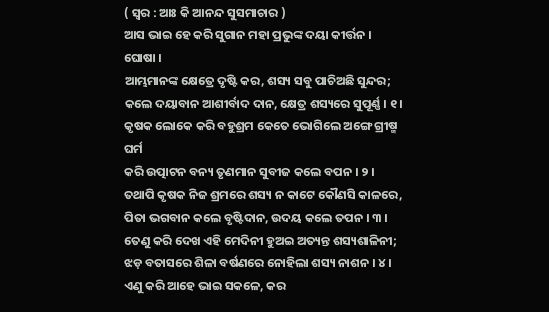( ସ୍ୱର : ଆଃ କି ଆନନ୍ଦ ସୁସମାଚାର )
ଆସ ଭାଇ ହେ କରି ସୁଗାନ ମହା ପ୍ରଭୁଙ୍କ ଦୟା କୀର୍ତ୍ତନ । ଘୋଷା ।
ଆମ୍ଭମାନଙ୍କ କ୍ଷେତ୍ରେ ଦୃଷ୍ଟି କର, ଶସ୍ୟ ସବୁ ପାଚିଅଛି ସୁନ୍ଦର;
କଲେ ଦୟାବାନ ଆଶୀର୍ବାଦ ଦାନ, କ୍ଷେତ୍ର ଶସ୍ୟରେ ସୁପୂର୍ଣ୍ଣ । ୧ ।
କୃଷକ ଲୋକେ କରି ବହୁଶ୍ରମ କେତେ ଭୋଗିଲେ ଅଙ୍ଗେ ଗ୍ରୀଷ୍ମ ଘର୍ମ
କରି ଉତ୍ପାଟନ ବନ୍ୟ ତୃଣମାନ ସୁବୀଜ କଲେ ବପନ । ୨ ।
ତଥାପି କୃଷକ ନିଜ ଶ୍ରମରେ ଶସ୍ୟ ନ କାଟେ କୌଣସି କାଳରେ,
ପିତା ଭଗବାନ କଲେ ବୃଷ୍ଟିଦାନ, ଉଦୟ କଲେ ତପନ । ୩ ।
ତେଣୁ କରି ଦେଖ ଏହି ମେଦିନୀ ହୁଅଇ ଅତ୍ୟନ୍ତ ଶସ୍ୟଶାଳିନୀ;
ଝଡ଼ ବତାସରେ ଶିଳା ବର୍ଷଣରେ ନୋହିଲା ଶସ୍ୟ ନାଶନ । ୪ ।
ଏଣୁ କରି ଆହେ ଭାଇ ସକଳେ, କର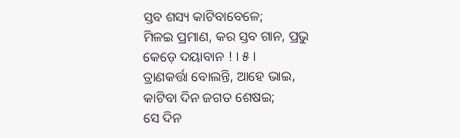ସ୍ତବ ଶସ୍ୟ କାଟିବାବେଳେ;
ମିଳଇ ପ୍ରମାଣ, କର ସ୍ତବ ଗାନ, ପ୍ରଭୁ କେଡ଼େ ଦୟାବାନ ! । ୫ ।
ତ୍ରାଣକର୍ତ୍ତା ବୋଲନ୍ତି, ଆହେ ଭାଇ, କାଟିବା ଦିନ ଜଗତ ଶେଷଇ;
ସେ ଦିନ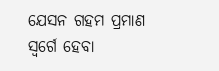ଯେସନ ଗହମ ପ୍ରମାଣ ସ୍ୱର୍ଗେ ହେବା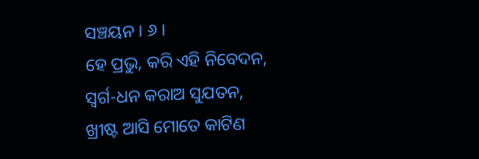ସଞ୍ଚୟନ । ୬ ।
ହେ ପ୍ରଭୁ, କରି ଏହି ନିବେଦନ, ସ୍ୱର୍ଗ-ଧନ କରାଅ ସୁଯତନ,
ଖ୍ରୀଷ୍ଟ ଆସି ମୋତେ କାଟିଣ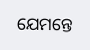ଯେମନ୍ତେ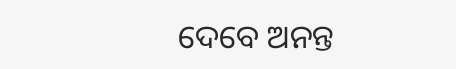ଦେବେ ଅନନ୍ତ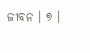ଜୀବନ । ୭ ।